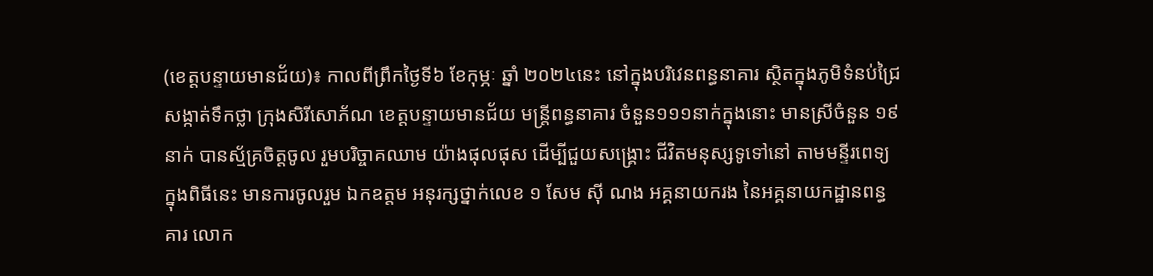(ខេត្តបន្ទាយមានជ័យ)៖ កាលពីព្រឹកថ្ងៃទី៦ ខែកុម្ភៈ ឆ្នាំ ២០២៤នេះ នៅក្នុងបរិវេនពន្ធនាគារ ស្ថិតក្នុងភូមិទំនប់ជ្រៃ សង្កាត់ទឹកថ្លា ក្រុងសិរីសោភ័ណ ខេត្តបន្ទាយមានជ័យ មន្ត្រីពន្ធនាគារ ចំនួន១១១នាក់ក្នុងនោះ មានស្រីចំនួន ១៩នាក់ បានស្ម័គ្រចិត្តចូល រួមបរិច្ចាគឈាម យ៉ាងផុលផុស ដើម្បីជួយសង្គ្រោះ ជីវិតមនុស្សទូទៅនៅ តាមមន្ទីរពេទ្យ ក្នុងពិធីនេះ មានការចូលរួម ឯកឧត្តម អនុរក្សថ្នាក់លេខ ១ សែម សុី ណង អគ្គនាយករង នៃអគ្គនាយកដ្ឋានពន្ធគារ លោក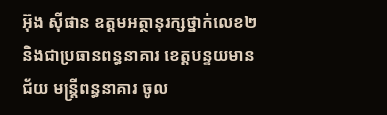អ៊ុង ស៊ីផាន ឧត្តមអត្ថានុរក្សថ្នាក់លេខ២ និងជាប្រធានពន្ធនាគារ ខេត្តបន្ទយមានជ័យ មន្ត្រីពន្ធនាគារ ចូល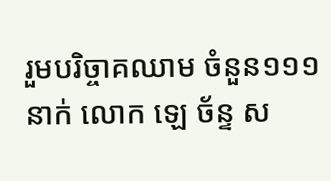រួមបរិច្ចាគឈាម ចំនួន១១១នាក់ លោក ឡេ ច័ន្ទ ស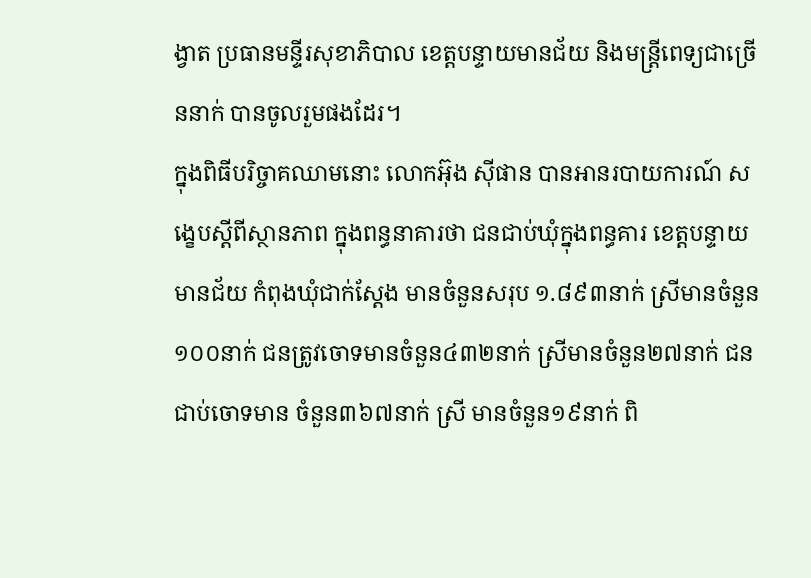ង្វាត ប្រធានមន្ទីរសុខាភិបាល ខេត្តបន្ទាយមានជ័យ និងមន្ត្រីពេទ្យជាច្រើននាក់ បានចូលរួមផងដែរ។
ក្នុងពិធីបរិច្ចាគឈាមនោះ លោកអ៊ុង ស៊ីផាន បានអានរបាយការណ៍ សង្ខេបស្តីពីស្ថានភាព ក្នុងពន្ធនាគារថា ជនជាប់ឃុំក្នុងពន្ធគារ ខេត្តបន្ទាយមានជ័យ កំពុងឃុំជាក់ស្តែង មានចំនួនសរុប ១.៨៩៣នាក់ ស្រីមានចំនួន១០០នាក់ ជនត្រូវចោទមានចំនួន៤៣២នាក់ ស្រីមានចំនួន២៧នាក់ ជនជាប់ចោទមាន ចំនួន៣៦៧នាក់ ស្រី មានចំនួន១៩នាក់ ពិ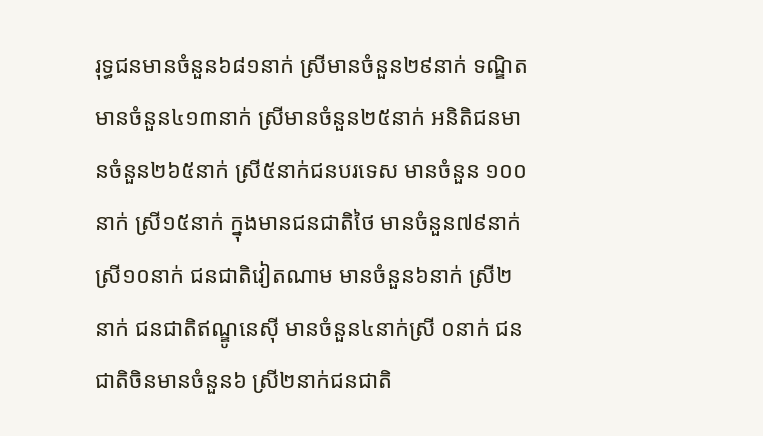រុទ្ធជនមានចំនួន៦៨១នាក់ ស្រីមានចំនួន២៩នាក់ ទណ្ឌិតមានចំនួន៤១៣នាក់ ស្រីមានចំនួន២៥នាក់ អនិតិជនមានចំនួន២៦៥នាក់ ស្រី៥នាក់ជនបរទេស មានចំនួន ១០០នាក់ ស្រី១៥នាក់ ក្នុងមានជនជាតិថៃ មានចំនួន៧៩នាក់ ស្រី១០នាក់ ជនជាតិវៀតណាម មានចំនួន៦នាក់ ស្រី២នាក់ ជនជាតិឥណ្ឌូនេស៊ី មានចំនួន៤នាក់ស្រី ០នាក់ ជនជាតិចិនមានចំនួន៦ ស្រី២នាក់ជនជាតិ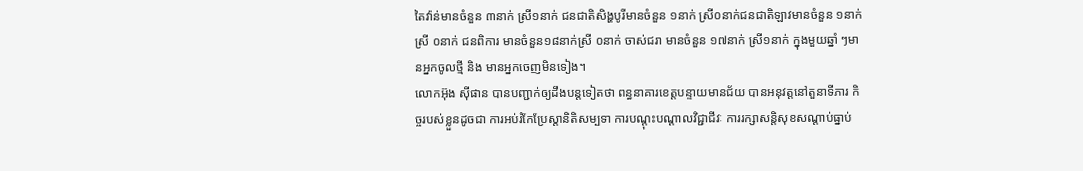តៃវ៉ាន់មានចំនួន ៣នាក់ ស្រី១នាក់ ជនជាតិសិង្ហបូរីមានចំនួន ១នាក់ ស្រី០នាក់ជនជាតិឡាវមានចំនួន ១នាក់ ស្រី ០នាក់ ជនពិការ មានចំនួន១៨នាក់ស្រី ០នាក់ ចាស់ជរា មានចំនួន ១៧នាក់ ស្រី១នាក់ ក្នុងមួយឆ្នាំ ៗមានអ្នកចូលថ្មី និង មានអ្នកចេញមិនទៀង។
លោកអ៊ុង ស៊ីផាន បានបញ្ជាក់ឲ្យដឹងបន្តទៀតថា ពន្ធនាគារខេត្តបន្ទាយមានជ័យ បានអនុវត្តនៅតួនាទីភារ កិច្ចរបស់ខ្លួនដូចជា ការអប់រំកែប្រែស្ដានិតិសម្បទា ការបណ្ដុះបណ្ដាលវិជ្ជាជីវៈ ការរក្សាសន្តិសុខសណ្ដាប់ធ្នាប់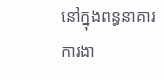នៅក្នុងពន្ធនាគារ ការងា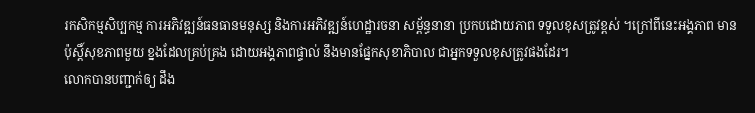រកសិកម្មសិប្បកម្ម ការអភិវឌ្ឍន៍ធនធានមនុស្ស និងការអភិវឌ្ឍន៍ហេដ្ឋារចនា សម្ព័ន្ធនានា ប្រកបដោយភាព ទទួលខុសត្រូវខ្ពស់ ។ក្រៅពីនេះអង្គភាព មានប៉ុស្តិ៍សុខភាពមួយ ខ្នងដែលគ្រប់គ្រង ដោយអង្គភាពផ្ទាល់ នឹងមានផ្នែកសុខាភិបាល ជាអ្នកទទួលខុសត្រូវផងដែរ។
លោកបានបញ្ជាក់ឲ្យ ដឹង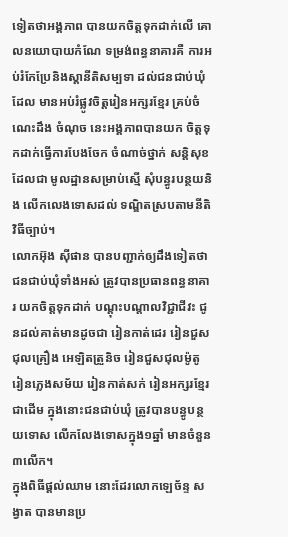ទៀតថាអង្គភាព បានយកចិត្តទុកដាក់លើ គោលនយោបាយកំណែ ទម្រង់ពន្ធនាគារគឺ ការអប់រំកែប្រែនិងស្ដានីតិសម្បទា ដល់ជនជាប់ឃុំដែល មានអប់រំផ្លូវចិត្តរៀនអក្សរខ្មែរ គ្រប់ចំណេះដឹង ចំណុច នេះអង្គភាពបានយក ចិត្តទុកដាក់ធ្វើការបែងចែក ចំណាច់ថ្នាក់ សន្តិសុខដែលជា មូលដ្ឋានសម្រាប់ស្មើ សុំបន្ធូរបន្ថយនិង លើកលេងទោសដល់ ទណ្ឌិតស្របតាមនីតិវិធីច្បាប់។
លោកអ៊ុង ស៊ីផាន បានបញ្ជាក់ឲ្យដឹងទៀតថា ជនជាប់ឃុំទាំងអស់ ត្រូវបានប្រធានពន្ធនាគារ យកចិត្តទុកដាក់ បណ្តុះបណ្តាលវិជ្ជាជីវះ ជូនដល់គាត់មានដូចជា រៀនកាត់ដេរ រៀនជួសជុលគ្រឿង អេឡិតត្រួនិច រៀនជួសជុលម៉ូតូ រៀនភ្លេងសម័យ រៀនកាត់សក់ រៀនអក្សរខ្មែរជាដើម ក្នុងនោះជនជាប់ឃុំ ត្រូវបានបន្ធូបន្ថយទោស លើកលែងទោសក្នុង១ឆ្នាំ មានចំនួន៣លើក។
ក្នុងពិធីផ្តល់ឈាម នោះដែរលោកឡេច័ន្ទ សង្វាត បានមានប្រ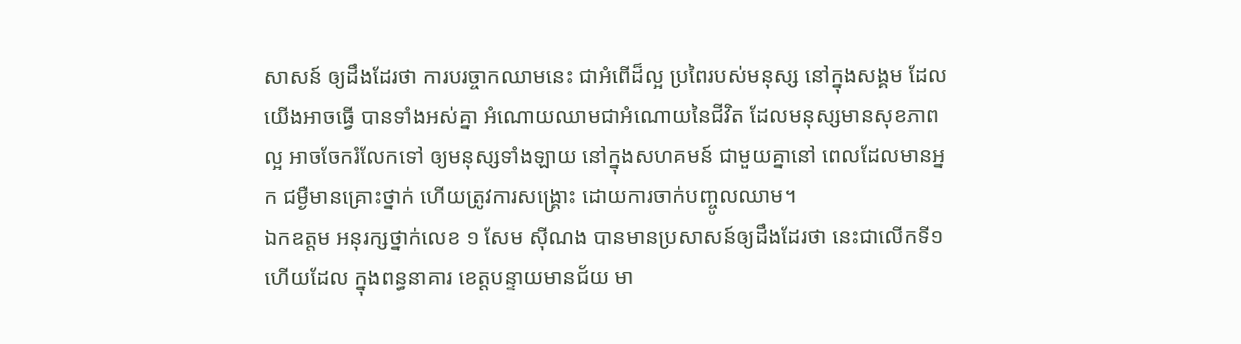សាសន៍ ឲ្យដឹងដែរថា ការបរច្ចាកឈាមនេះ ជាអំពើដ៏ល្អ ប្រពៃរបស់មនុស្ស នៅក្នុងសង្គម ដែលយើងអាចធ្វើ បានទាំងអស់គ្នា អំណោយឈាមជាអំណោយនៃជីវិត ដែលមនុស្សមានសុខភាពល្អ អាចចែករំលែកទៅ ឲ្យមនុស្សទាំងឡាយ នៅក្នុងសហគមន៍ ជាមួយគ្នានៅ ពេលដែលមានអ្នក ជម្ងឺមានគ្រោះថ្នាក់ ហើយត្រូវការសង្គ្រោះ ដោយការចាក់បញ្ចូលឈាម។
ឯកឧត្តម អនុរក្សថ្នាក់លេខ ១ សែម ស៊ីណង បានមានប្រសាសន៍ឲ្យដឹងដែរថា នេះជាលើកទី១ហើយដែល ក្នុងពន្ធនាគារ ខេត្តបន្ទាយមានជ័យ មា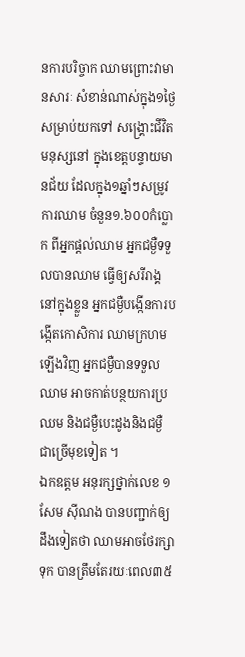នការបរិច្ចាក ឈាមព្រោះវាមានសារៈ សំខាន់ណាស់ក្នុង១ថ្ងៃ សម្រាប់យកទៅ សង្គ្រោះជីវិតមនុស្សនៅ ក្នុងខេត្តបន្ទាយមានជ័យ ដែលក្នុង១ឆ្នាំៗសម្រូវការឈាម ចំនួន១.៦០០កំប្លោក ពីអ្នកផ្តល់ឈាម អ្នកជម្ងឺទទួលបានឈាម ធ្វើឲ្យសរីរាង្គនៅក្នុងខ្លួន អ្នកជម្ងឺបង្កើនការបង្កើតកោសិការ ឈាមក្រហមឡើងវិញ អ្នកជម្ងឺបានទទួលឈាម អាចកាត់បន្ថយការប្រឈម និងជម្ងឺបេះដូងនិងជម្ងឺ ជាច្រើមុខទៀត ។
ឯកឧត្តម អនុរក្សថ្នាក់លេខ ១ សែម ស៊ីណង បានបញ្ជាក់ឲ្យដឹងទៀតថា ឈាមអាចថែរក្សាទុក បានត្រឹមតែរយៈពេល៣៥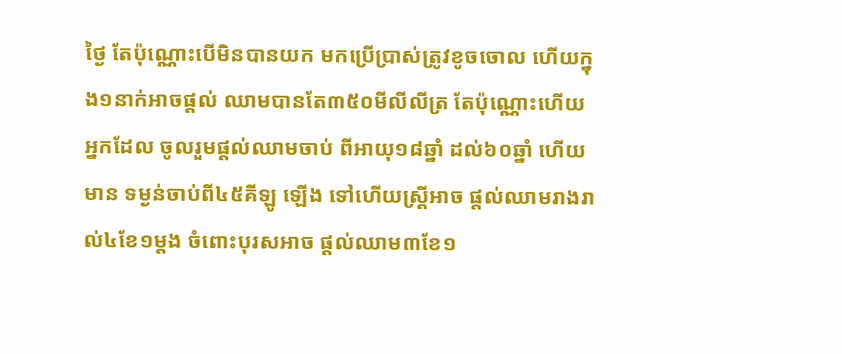ថ្ងៃ តែប៉ុណ្ណោះបើមិនបានយក មកប្រើប្រាស់ត្រូវខូចចោល ហើយក្នុង១នាក់អាចផ្តល់ ឈាមបានតែ៣៥០មីលីលីត្រ តែប៉ុណ្ណោះហើយអ្នកដែល ចូលរួមផ្តល់ឈាមចាប់ ពីអាយុ១៨ឆ្នាំ ដល់៦០ឆ្នាំ ហើយមាន ទម្ងន់ចាប់ពី៤៥គីឡូ ឡើង ទៅហើយស្ត្រីអាច ផ្តល់ឈាមរាងរាល់៤ខែ១ម្តង ចំពោះបុរសអាច ផ្តល់ឈាម៣ខែ១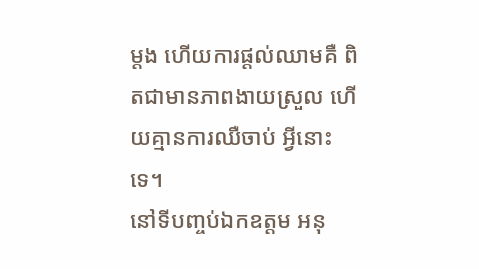ម្តង ហើយការផ្តល់ឈាមគឺ ពិតជាមានភាពងាយស្រួល ហើយគ្មានការឈឺចាប់ អ្វីនោះទេ។
នៅទីបញ្ចប់ឯកឧត្តម អនុ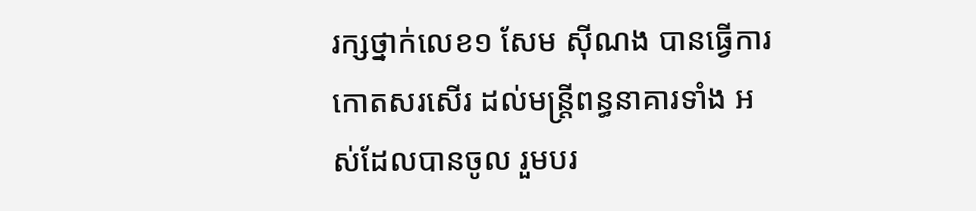រក្សថ្នាក់លេខ១ សែម ស៊ីណង បានធ្វើការកោតសរសើរ ដល់មន្ត្រីពន្ធនាគារទាំង អស់ដែលបានចូល រួមបរ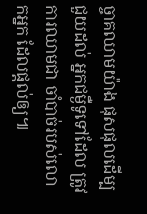ច្ចាគឈាមយ៉ាង ផុសផុលដើម្បជួយដល់ អ្នកជម្ងឺទូទៅដែល ត្រូវការឈាមជា ចាំបាច់របស់លោកអ្នក ដែលផ្តល់ឲ្យ៕